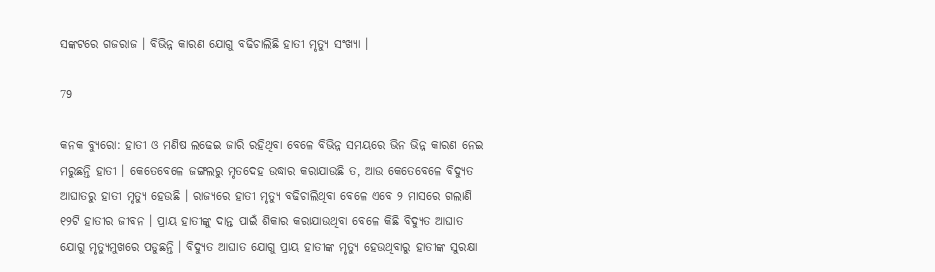ସଙ୍କଟରେ ଗଜରାଜ । ବିଭିନ୍ନ କାରଣ ଯୋଗୁ ବଢିଚାଲିଛି ହାତୀ ମୃତ୍ୟୁ ସଂଖ୍ୟା ।

79

କନକ ବ୍ୟୁରୋ: ହାତୀ ଓ ମଣିଷ ଲଢେଇ ଜାରି ରହିଥିବା ବେଳେ ବିଭିନ୍ନ ସମୟରେ ଭିନ ଭିନ୍ନ କାରଣ ନେଇ ମରୁଛନ୍ତି ହାତୀ । କେତେବେଳେ ଜଙ୍ଗଲରୁ ମୃତଦେହ ଉଦ୍ଧାର କରାଯାଉଛି ତ, ଆଉ କେତେବେଳେ ବିଦ୍ୟୁତ ଆଘାତରୁ ହାତୀ ମୃତ୍ୟୁ ହେଉଛି । ରାଜ୍ୟରେ ହାତୀ ମୃତ୍ୟୁ ବଢିଚାଲିଥିବା ବେଳେ ଏବେ ୨ ମାସରେ ଗଲାଣି ୧୨ଟି ହାତୀର ଜୀବନ । ପ୍ରାୟ ହାତୀଙ୍କୁ ଦାନ୍ତ ପାଇଁ ଶିକାର କରାଯାଉଥିବା ବେଳେ କିଛି ବିଦ୍ୟୁତ ଆଘାତ ଯୋଗୁ ମୃତ୍ୟୁମୁଖରେ ପଡୁଛନ୍ତି । ବିଦ୍ୟୁତ ଆଘାତ ଯୋଗୁ ପ୍ରାୟ ହାତୀଙ୍କ ମୃତ୍ୟୁ ହେଉଥିବାରୁ ହାତୀଙ୍କ ସୁରକ୍ଷା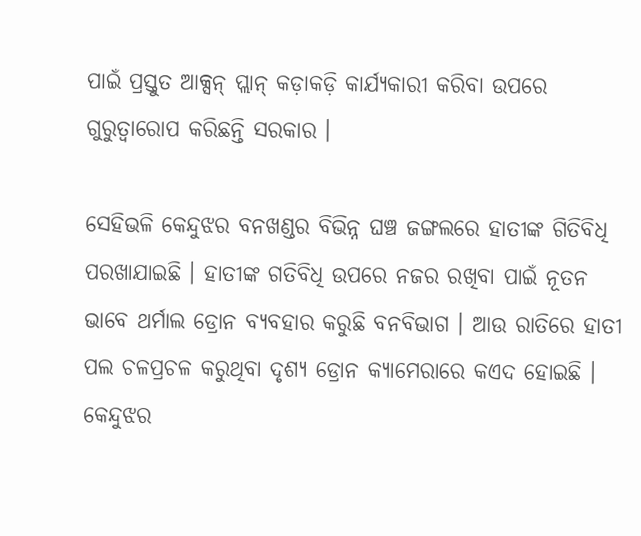ପାଇଁ ପ୍ରସ୍ତୁତ ଆକ୍ସନ୍ ପ୍ଲାନ୍ କଡ଼ାକଡ଼ି କାର୍ଯ୍ୟକାରୀ କରିବା ଉପରେ ଗୁରୁତ୍ୱାରୋପ କରିଛନ୍ତି ସରକାର ।

ସେହିଭଳି କେନ୍ଦୁଝର ବନଖଣ୍ଡର ବିଭିନ୍ନ ଘଞ୍ଚ ଜଙ୍ଗଲରେ ହାତୀଙ୍କ ଗିତିବିଧି ପରଖାଯାଇଛି । ହାତୀଙ୍କ ଗତିବିଧି ଉପରେ ନଜର ରଖିବା ପାଇଁ ନୂତନ ଭାବେ ଥର୍ମାଲ ଡ୍ରୋନ ବ୍ୟବହାର କରୁଛି ବନବିଭାଗ । ଆଉ ରାତିରେ ହାତୀ ପଲ ଚଳପ୍ରଚଳ କରୁଥିବା ଦୃଶ୍ୟ ଡ୍ରୋନ କ୍ୟାମେରାରେ କଏଦ ହୋଇଛି । କେନ୍ଦୁଝର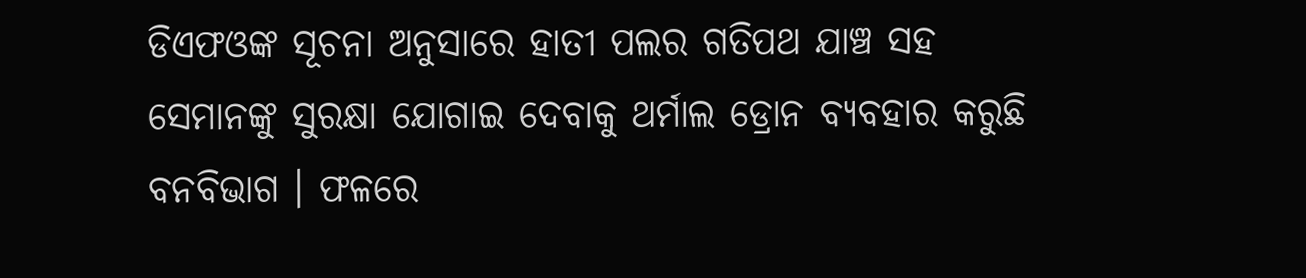ଡିଏଫଓଙ୍କ ସୂଚନା ଅନୁସାରେ ହାତୀ ପଲର ଗତିପଥ ଯାଞ୍ଚ ସହ ସେମାନଙ୍କୁ ସୁରକ୍ଷା ଯୋଗାଇ ଦେବାକୁ ଥର୍ମାଲ ଡ୍ରୋନ ବ୍ୟବହାର କରୁଛି ବନବିଭାଗ । ଫଳରେ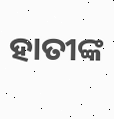ହାତୀଙ୍କ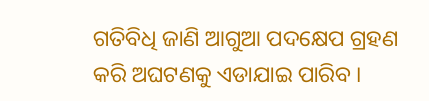ଗତିବିଧି ଜାଣି ଆଗୁଆ ପଦକ୍ଷେପ ଗ୍ରହଣ କରି ଅଘଟଣକୁ ଏଡାଯାଇ ପାରିବ ।